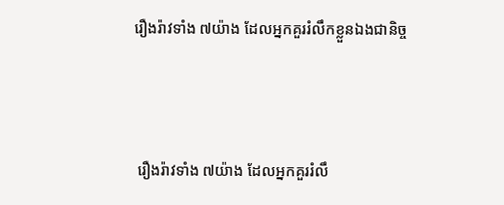រឿងរ៉ាវទាំង ៧យ៉ាង ដែលអ្នកគួររំលឹកខ្លួនឯងជានិច្ច



 រឿងរ៉ាវទាំង ៧យ៉ាង ដែលអ្នកគួររំលឹ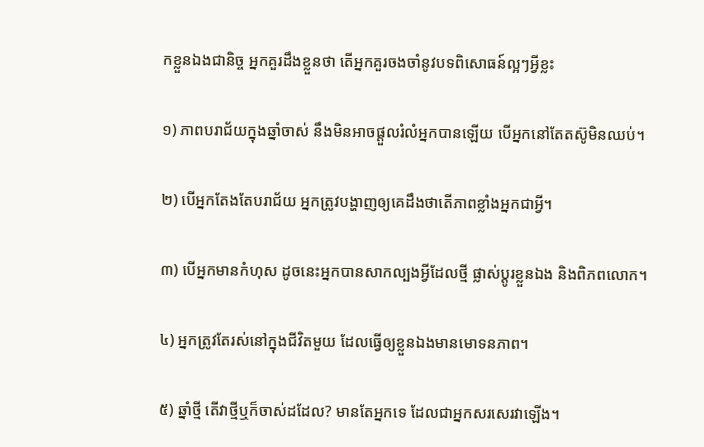កខ្លួនឯងជានិច្ច អ្នកគួរដឹងខ្លួនថា តើអ្នកគួរចងចាំនូវបទពិសោធន៍ល្អៗអ្វីខ្លះ

១) ភាពបរាជ័យក្នុងឆ្នាំចាស់ នឹងមិនអាចផ្ដួលរំលំអ្នកបានឡើយ បើអ្នកនៅតែតស៊ូមិនឈប់។

២) បើអ្នកតែងតែបរាជ័យ អ្នកត្រូវបង្ហាញឲ្យគេដឹងថាតើភាពខ្លាំងអ្នកជាអ្វី។

៣) បើអ្នកមានកំហុស ដូចនេះអ្នកបានសាកល្បងអ្វីដែលថ្មី ផ្លាស់ប្ដូរខ្លួនឯង និងពិភពលោក។

៤) អ្នកត្រូវតែរស់នៅក្នុងជីវិតមួយ ដែលធ្វើឲ្យខ្លួនឯងមានមោទនភាព។

៥) ឆ្នាំថ្មី តើវាថ្មីឬក៏ចាស់ដដែល? មានតែអ្នកទេ ដែលជាអ្នកសរសេរវាឡើង។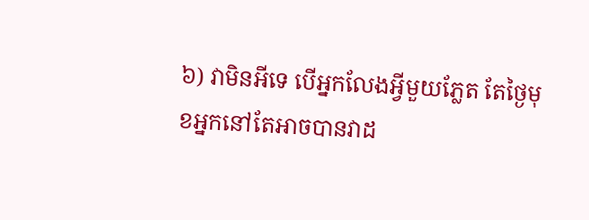៦) វាមិនអីទេ បើអ្នកលែងអ្វីមួយភ្លែត តែថ្ងៃមុខអ្នកនៅតែអាចបានវាដ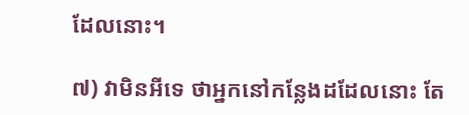ដែលនោះ។

៧) វាមិនអីទេ ថាអ្នកនៅកន្លែងដដែលនោះ តែ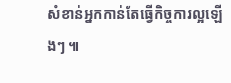សំខាន់អ្នកកាន់តែធ្វើកិច្ចការល្អឡើងៗ ៕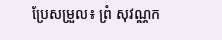ប្រែសម្រួល៖ ព្រំ សុវណ្ណក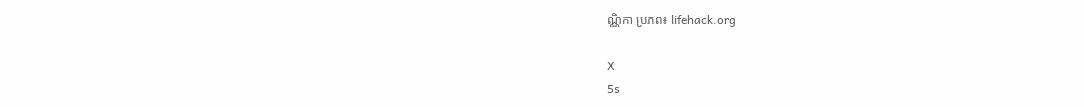ណ្ណិកា ប្រភព៖ lifehack.org

X
5s